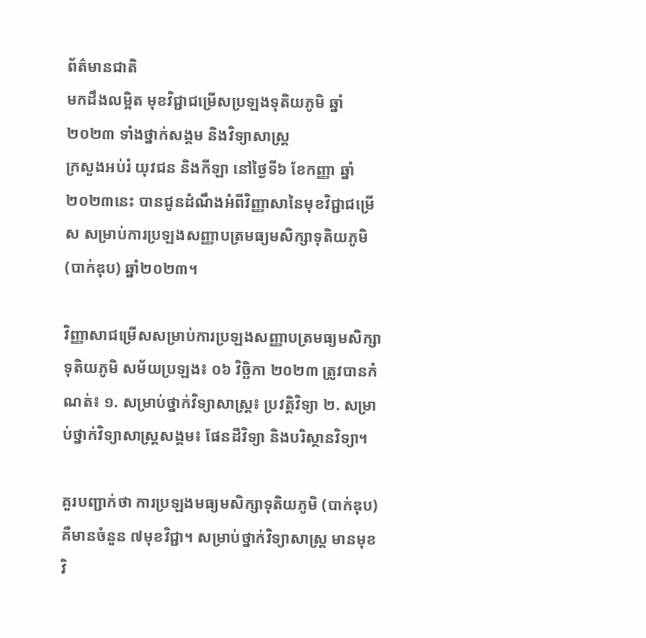ព័ត៌មានជាតិ
មកដឹងលម្អិត មុខវិជ្ជាជម្រើសប្រឡងទុតិយភូមិ ឆ្នាំ២០២៣ ទាំងថ្នាក់សង្គម និងវិទ្យាសាស្ត្រ
ក្រសួងអប់រំ យុវជន និងកីឡា នៅថ្ងៃទី៦ ខែកញ្ញា ឆ្នាំ២០២៣នេះ បានជូនដំណឹងអំពីវិញ្ញាសានៃមុខវិជ្ជាជម្រើស សម្រាប់ការប្រឡងសញ្ញាបត្រមធ្យមសិក្សាទុតិយភូមិ (បាក់ឌុប) ឆ្នាំ២០២៣។

វិញ្ញាសាជម្រើសសម្រាប់ការប្រឡងសញ្ញាបត្រមធ្យមសិក្សាទុតិយភូមិ សម័យប្រឡង៖ ០៦ វិច្ឆិកា ២០២៣ ត្រូវបានកំណត់៖ ១. សម្រាប់ថ្នាក់វិទ្យាសាស្ដ្រ៖ ប្រវត្ដិវិទ្យា ២. សម្រាប់ថ្នាក់វិទ្យាសាស្ដ្រសង្គម៖ ផែនដីវិទ្យា និងបរិស្ថានវិទ្យា។

គួរបញ្ជាក់ថា ការប្រឡងមធ្យមសិក្សាទុតិយភូមិ (បាក់ឌុប) គឺមានចំនួន ៧មុខវិជ្ជា។ សម្រាប់ថ្នាក់វិទ្យាសាស្រ្ត មានមុខវិ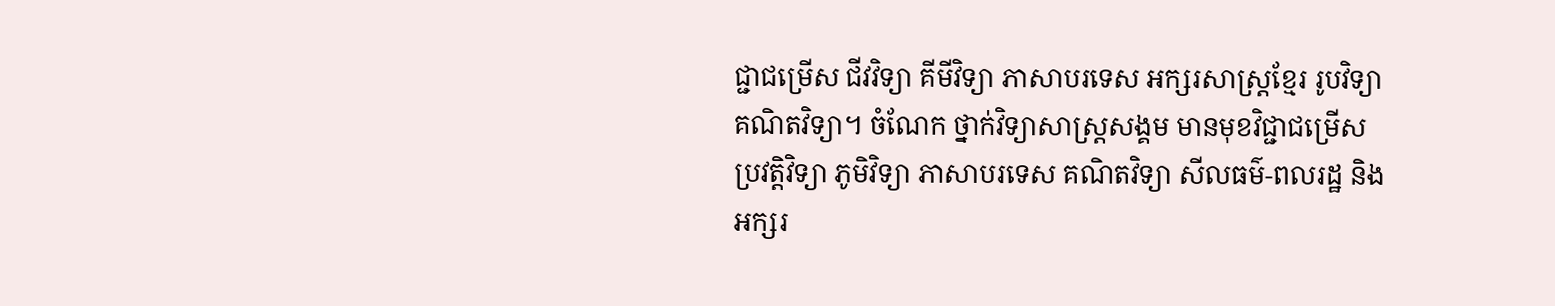ជ្ជាជម្រើស ជីវវិទ្យា គីមីវិទ្យា ភាសាបរទេស អក្សរសាស្ត្រខ្មែរ រូបវិទ្យា គណិតវិទ្យា។ ចំណែក ថ្នាក់វិទ្យាសាស្រ្តសង្គម មានមុខវិជ្ជាជម្រើស ប្រវត្តិវិទ្យា ភូមិវិទ្យា ភាសាបរទេស គណិតវិទ្យា សីលធម៌-ពលរដ្ឋ និងអក្សរ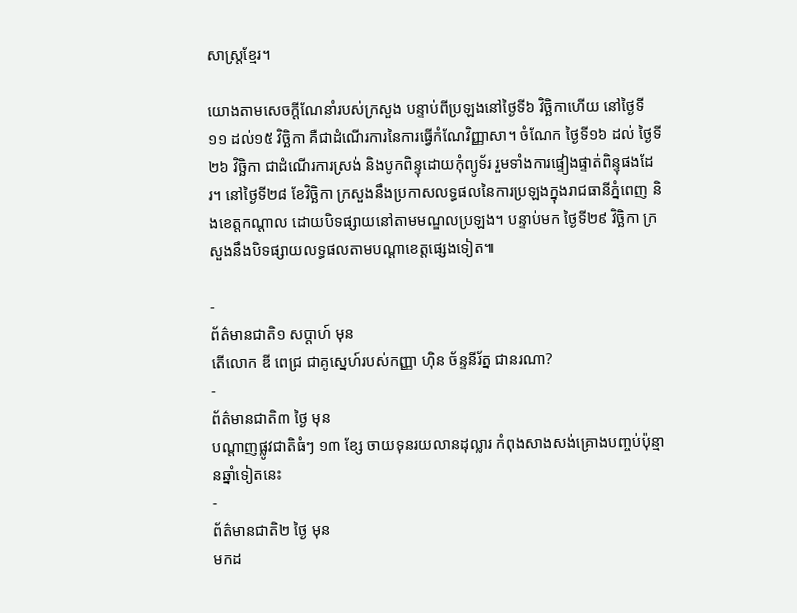សាស្រ្តខ្មែរ។

យោងតាមសេចក្ដីណែនាំរបស់ក្រសួង បន្ទាប់ពីប្រឡងនៅថ្ងៃទី៦ វិច្ឆិកាហើយ នៅថ្ងៃទី១១ ដល់១៥ វិច្ឆិកា គឺជាដំណើរការនៃការធ្វើកំណែវិញ្ញាសា។ ចំណែក ថ្ងៃទី១៦ ដល់ ថ្ងៃទី២៦ វិច្ឆិកា ជាដំណើរការស្រង់ និងបូកពិន្ទុដោយកុំព្យូទ័រ រួមទាំងការផ្ទៀងផ្ទាត់ពិន្ទុផងដែរ។ នៅថ្ងៃទី២៨ ខែវិច្ឆិកា ក្រសួងនឹងប្រកាសលទ្ធផលនៃការប្រឡងក្នុងរាជធានីភ្នំពេញ និងខេត្តកណ្ដាល ដោយបិទផ្សាយនៅតាមមណ្ឌលប្រឡង។ បន្ទាប់មក ថ្ងៃទី២៩ វិច្ឆិកា ក្រសួងនឹងបិទផ្សាយលទ្ធផលតាមបណ្ដាខេត្តផ្សេងទៀត៕

-
ព័ត៌មានជាតិ១ សប្តាហ៍ មុន
តើលោក ឌី ពេជ្រ ជាគូស្នេហ៍របស់កញ្ញា ហ៊ិន ច័ន្ទនីរ័ត្ន ជានរណា?
-
ព័ត៌មានជាតិ៣ ថ្ងៃ មុន
បណ្តាញផ្លូវជាតិធំៗ ១៣ ខ្សែ ចាយទុនរយលានដុល្លារ កំពុងសាងសង់គ្រោងបញ្ចប់ប៉ុន្មានឆ្នាំទៀតនេះ
-
ព័ត៌មានជាតិ២ ថ្ងៃ មុន
មកដ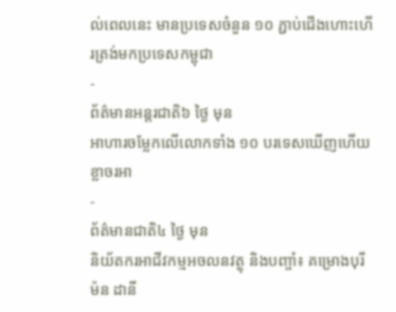ល់ពេលនេះ មានប្រទេសចំនួន ១០ ភ្ជាប់ជើងហោះហើរត្រង់មកប្រទេសកម្ពុជា
-
ព័ត៌មានអន្ដរជាតិ៦ ថ្ងៃ មុន
អាហារចម្លែកលើលោកទាំង ១០ បរទេសឃើញហើយខ្លាចរអា
-
ព័ត៌មានជាតិ៤ ថ្ងៃ មុន
និយ័តករអាជីវកម្មអចលនវត្ថុ និងបញ្ចាំ៖ គម្រោងបុរីម៉ន ដានី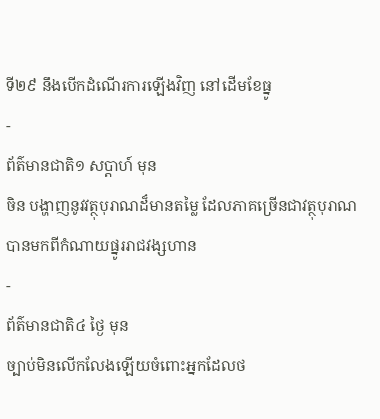ទី២៩ នឹងបើកដំណើរការឡើងវិញ នៅដើមខែធ្នូ
-
ព័ត៌មានជាតិ១ សប្តាហ៍ មុន
ចិន បង្ហាញនូវវត្ថុបុរាណដ៏មានតម្លៃ ដែលភាគច្រើនជាវត្ថុបុរាណបានមកពីកំណាយផ្នូររាជវង្សហាន
-
ព័ត៌មានជាតិ៤ ថ្ងៃ មុន
ច្បាប់មិនលើកលែងឡើយចំពោះអ្នកដែលថ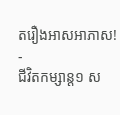តរឿងអាសអាភាស!
-
ជីវិតកម្សាន្ដ១ ស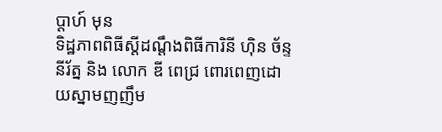ប្តាហ៍ មុន
ទិដ្ឋភាពពិធីស្ដីដណ្ដឹងពិធីការិនី ហ៊ិន ច័ន្ទនីរ័ត្ន និង លោក ឌី ពេជ្រ ពោរពេញដោយស្នាមញញឹម